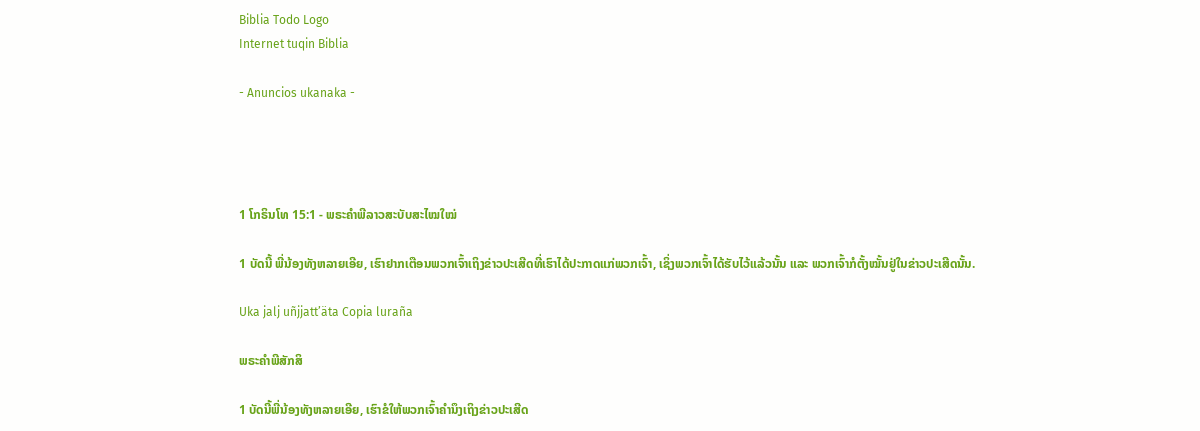Biblia Todo Logo
Internet tuqin Biblia

- Anuncios ukanaka -




1 ໂກຣິນໂທ 15:1 - ພຣະຄຳພີລາວສະບັບສະໄໝໃໝ່

1 ບັດນີ້ ພີ່ນ້ອງທັງຫລາຍເອີຍ, ເຮົາຢາກເຕືອນພວກເຈົ້າເຖິງຂ່າວປະເສີດທີ່ເຮົາໄດ້ປະກາດແກ່ພວກເຈົ້າ, ເຊິ່ງພວກເຈົ້າໄດ້ຮັບໄວ້ແລ້ວນັ້ນ ແລະ ພວກເຈົ້າກໍຕັ້ງໝັ້ນຢູ່ໃນຂ່າວປະເສີດນັ້ນ.

Uka jalj uñjjattʼäta Copia luraña

ພຣະຄຳພີສັກສິ

1 ບັດນີ້ພີ່ນ້ອງທັງຫລາຍເອີຍ, ເຮົາຂໍໃຫ້ພວກເຈົ້າຄຳນຶງເຖິງຂ່າວປະເສີດ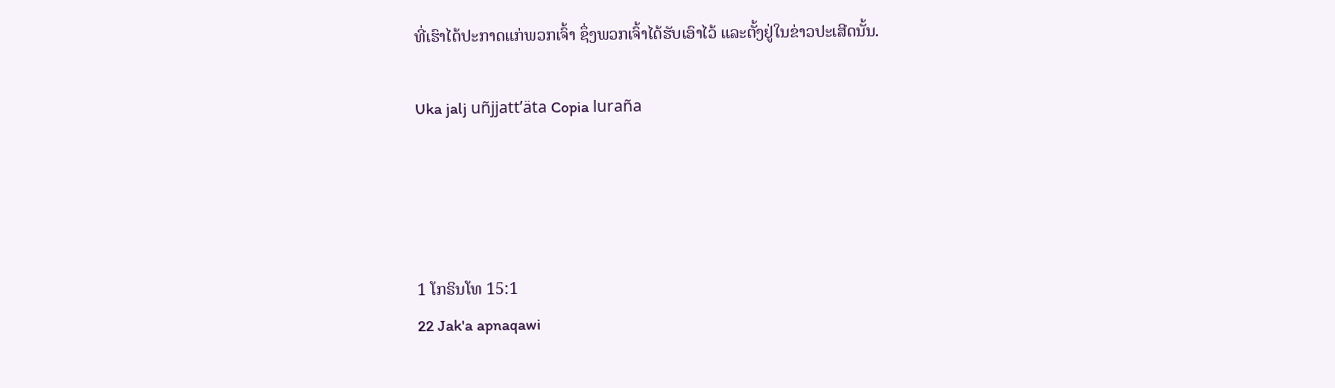ທີ່ເຮົາໄດ້ປະກາດແກ່ພວກເຈົ້າ ຊຶ່ງພວກເຈົ້າໄດ້ຮັບເອົາໄວ້ ແລະຕັ້ງຢູ່ໃນຂ່າວປະເສີດນັ້ນ.

Uka jalj uñjjattʼäta Copia luraña




1 ໂກຣິນໂທ 15:1
22 Jak'a apnaqawi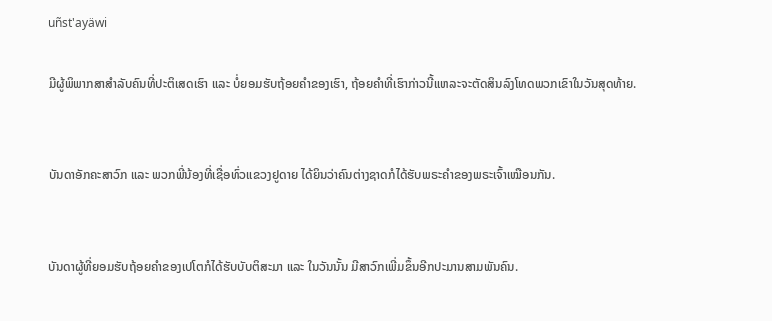uñst'ayäwi

ມີຜູ້ພິພາກສາສຳລັບຄົນທີ່ປະຕິເສດເຮົາ ແລະ ບໍ່ຍອມຮັບຖ້ອຍຄຳຂອງເຮົາ, ຖ້ອຍຄຳທີ່ເຮົາກ່າວນີ້ແຫລະຈະຕັດສິນລົງໂທດພວກເຂົາໃນວັນສຸດທ້າຍ.


ບັນດາອັກຄະສາວົກ ແລະ ພວກພີ່ນ້ອງທີ່ເຊື່ອທົ່ວແຂວງຢູດາຍ ໄດ້ຍິນວ່າຄົນຕ່າງຊາດກໍໄດ້ຮັບພຣະຄຳຂອງພຣະເຈົ້າເໝືອນກັນ.


ບັນດາຜູ້ທີ່ຍອມຮັບຖ້ອຍຄຳຂອງເປໂຕກໍໄດ້ຮັບບັບຕິສະມາ ແລະ ໃນວັນນັ້ນ ມີສາວົກເພີ່ມຂຶ້ນອີກປະມານສາມພັນຄົນ.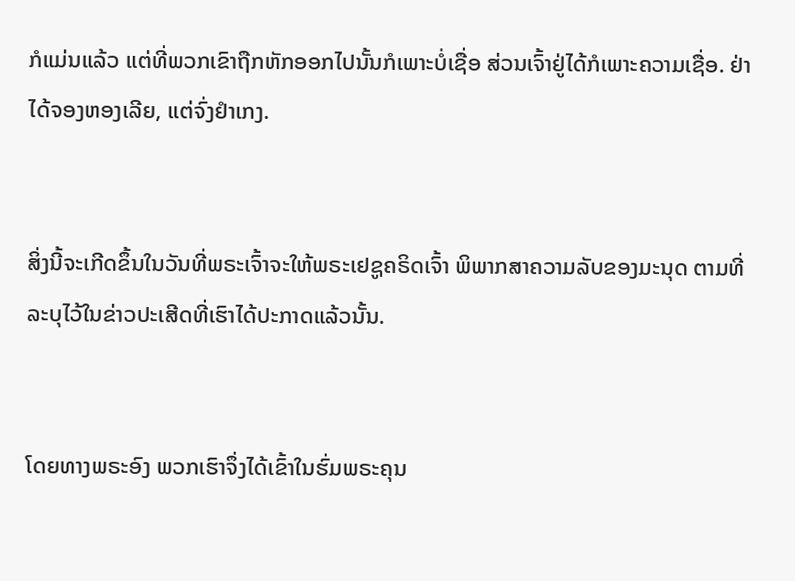ກໍແມ່ນແລ້ວ ແຕ່ທີ່ພວກເຂົາຖືກຫັກອອກໄປນັ້ນກໍເພາະບໍ່ເຊື່ອ ສ່ວນເຈົ້າຢູ່ໄດ້ກໍເພາະຄວາມເຊື່ອ. ຢ່າໄດ້ຈອງຫອງເລີຍ, ແຕ່ຈົ່ງຢຳເກງ.


ສິ່ງນີ້ຈະເກີດຂຶ້ນໃນວັນທີ່ພຣະເຈົ້າຈະໃຫ້ພຣະເຢຊູຄຣິດເຈົ້າ ພິພາກສາຄວາມລັບຂອງມະນຸດ ຕາມທີ່ລະບຸໄວ້ໃນຂ່າວປະເສີດທີ່ເຮົາໄດ້ປະກາດແລ້ວນັ້ນ.


ໂດຍທາງພຣະອົງ ພວກເຮົາຈຶ່ງໄດ້ເຂົ້າໃນຮົ່ມພຣະຄຸນ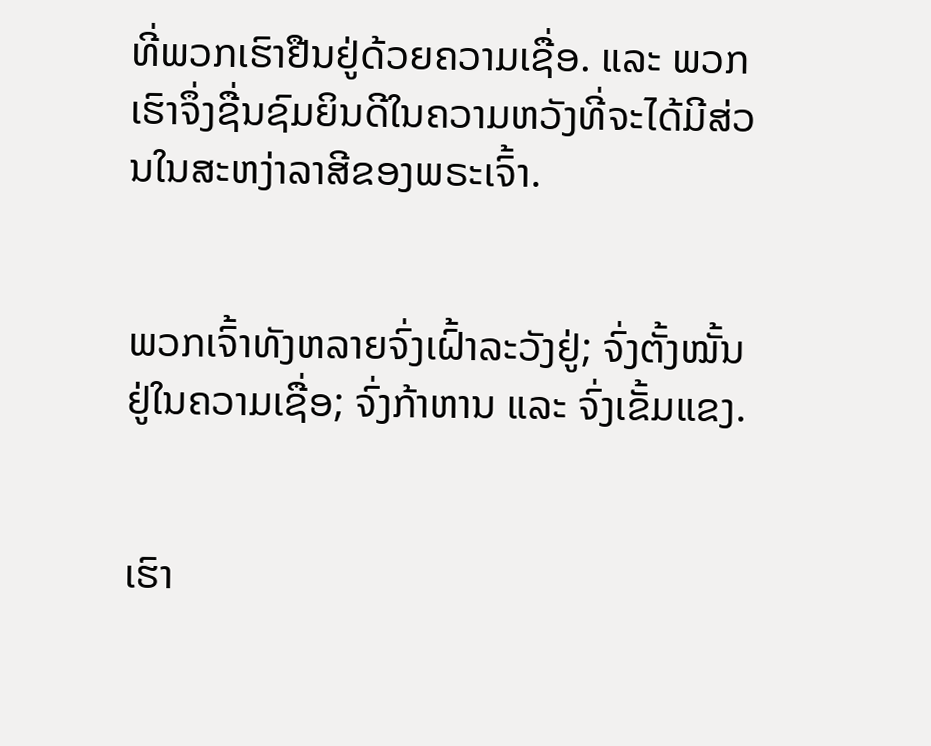ທີ່ພວກເຮົາຢືນຢູ່ດ້ວຍຄວາມເຊື່ອ. ແລະ ພວກເຮົາຈຶ່ງຊື່ນຊົມຍິນດີໃນຄວາມຫວັງທີ່ຈະໄດ້ມີສ່ວນໃນສະຫງ່າລາສີຂອງພຣະເຈົ້າ.


ພວກເຈົ້າທັງຫລາຍຈົ່ງເຝົ້າລະວັງຢູ່; ຈົ່ງຕັ້ງໝັ້ນຢູ່ໃນຄວາມເຊື່ອ; ຈົ່ງກ້າຫານ ແລະ ຈົ່ງເຂັ້ມແຂງ.


ເຮົາ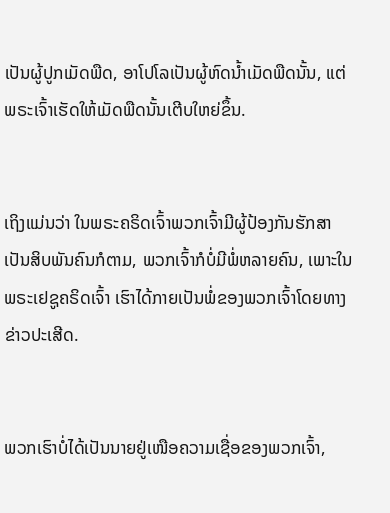ເປັນຜູ້ປູກເມັດພືດ, ອາໂປໂລເປັນຜູ້ຫົດນ້ຳເມັດພືດນັ້ນ, ແຕ່ພຣະເຈົ້າເຮັດໃຫ້ເມັດພືດນັ້ນເຕີບໃຫຍ່ຂຶ້ນ.


ເຖິງແມ່ນວ່າ ໃນພຣະຄຣິດເຈົ້າພວກເຈົ້າມີຜູ້ປ້ອງກັນຮັກສາເປັນສິບພັນຄົນກໍຕາມ, ພວກເຈົ້າກໍບໍ່ມີພໍ່ຫລາຍຄົນ, ເພາະໃນພຣະເຢຊູຄຣິດເຈົ້າ ເຮົາໄດ້ກາຍເປັນພໍ່ຂອງພວກເຈົ້າໂດຍທາງຂ່າວປະເສີດ.


ພວກເຮົາບໍ່ໄດ້ເປັນນາຍຢູ່ເໜືອຄວາມເຊື່ອຂອງພວກເຈົ້າ,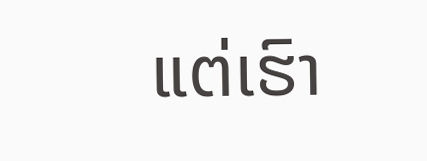ແຕ່ເຮົາ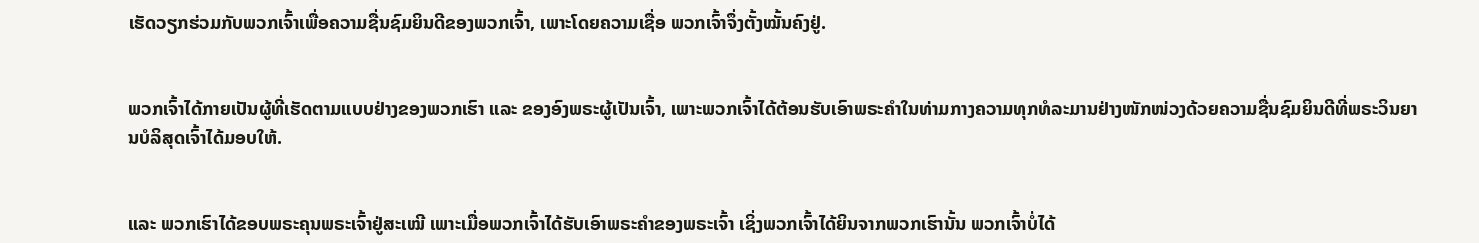ເຮັດວຽກຮ່ວມກັບພວກເຈົ້າເພື່ອຄວາມຊື່ນຊົມຍິນດີຂອງພວກເຈົ້າ, ເພາະໂດຍຄວາມເຊື່ອ ພວກເຈົ້າຈຶ່ງຕັ້ງໝັ້ນຄົງຢູ່.


ພວກເຈົ້າໄດ້ກາຍເປັນຜູ້ທີ່ເຮັດຕາມແບບຢ່າງຂອງພວກເຮົາ ແລະ ຂອງອົງພຣະຜູ້ເປັນເຈົ້າ, ເພາະພວກເຈົ້າໄດ້ຕ້ອນຮັບເອົາພຣະຄຳໃນທ່າມກາງຄວາມທຸກທໍລະມານຢ່າງໜັກໜ່ວງດ້ວຍຄວາມຊື່ນຊົມຍິນດີທີ່ພຣະວິນຍານບໍລິສຸດເຈົ້າໄດ້ມອບໃຫ້.


ແລະ ພວກເຮົາໄດ້ຂອບພຣະຄຸນພຣະເຈົ້າຢູ່ສະເໝີ ເພາະເມື່ອພວກເຈົ້າໄດ້ຮັບເອົາພຣະຄຳຂອງພຣະເຈົ້າ ເຊິ່ງພວກເຈົ້າໄດ້ຍິນຈາກພວກເຮົານັ້ນ ພວກເຈົ້າບໍ່ໄດ້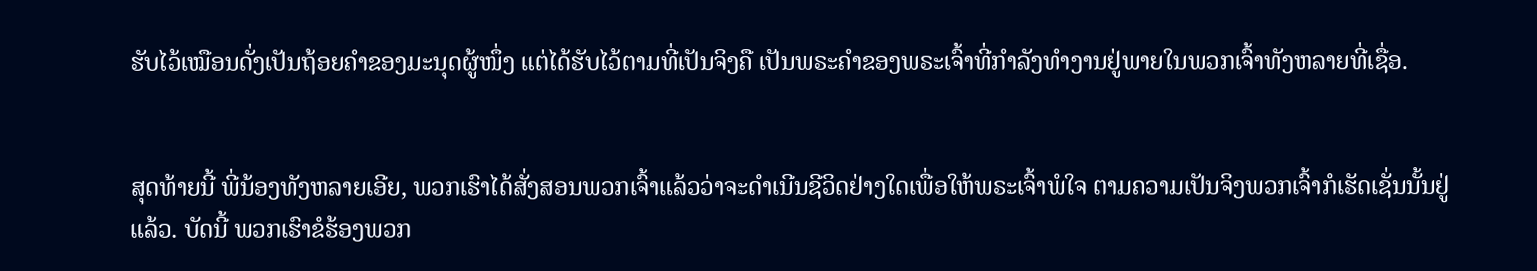ຮັບໄວ້ເໝືອນດັ່ງເປັນຖ້ອຍຄຳຂອງມະນຸດຜູ້ໜຶ່ງ ແຕ່ໄດ້ຮັບໄວ້ຕາມທີ່ເປັນຈິງຄື ເປັນພຣະຄຳຂອງພຣະເຈົ້າທີ່ກຳລັງທຳງານຢູ່ພາຍໃນພວກເຈົ້າທັງຫລາຍທີ່ເຊື່ອ.


ສຸດທ້າຍນີ້ ພີ່ນ້ອງທັງຫລາຍເອີຍ, ພວກເຮົາໄດ້ສັ່ງສອນພວກເຈົ້າແລ້ວວ່າຈະດຳເນີນຊີວິດຢ່າງໃດເພື່ອໃຫ້ພຣະເຈົ້າພໍໃຈ ຕາມຄວາມເປັນຈິງພວກເຈົ້າກໍເຮັດເຊັ່ນນັ້ນຢູ່ແລ້ວ. ບັດນີ້ ພວກເຮົາຂໍຮ້ອງພວກ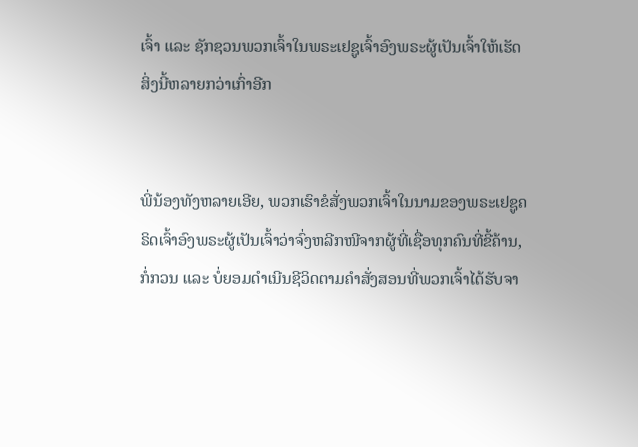ເຈົ້າ ແລະ ຊັກຊວນພວກເຈົ້າໃນພຣະເຢຊູເຈົ້າອົງພຣະຜູ້ເປັນເຈົ້າໃຫ້ເຮັດສິ່ງນີ້ຫລາຍກວ່າເກົ່າອີກ


ພີ່ນ້ອງທັງຫລາຍເອີຍ, ພວກເຮົາຂໍສັ່ງພວກເຈົ້າໃນນາມຂອງພຣະເຢຊູຄຣິດເຈົ້າອົງພຣະຜູ້ເປັນເຈົ້າວ່າຈົ່ງຫລີກໜີຈາກຜູ້ທີ່ເຊື່ອທຸກຄົນທີ່ຂີ້ຄ້ານ, ກໍ່ກວນ ແລະ ບໍ່ຍອມດຳເນີນຊີວິດຕາມຄຳສັ່ງສອນທີ່ພວກເຈົ້າໄດ້ຮັບຈາ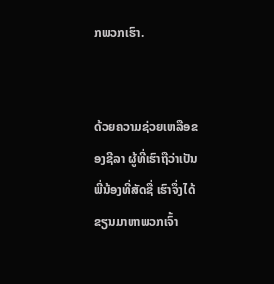ກພວກເຮົາ.


ດ້ວຍຄວາມຊ່ວຍເຫລືອຂອງຊີລາ ຜູ້ທີ່ເຮົາຖືວ່າເປັນພີ່ນ້ອງທີ່ສັດຊື່ ເຮົາຈຶ່ງໄດ້ຂຽນມາຫາພວກເຈົ້າ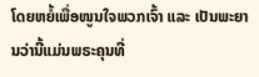ໂດຍຫຍໍ້ເພື່ອໜູນໃຈພວກເຈົ້າ ແລະ ເປັນພະຍານວ່ານີ້ແມ່ນພຣະຄຸນທີ່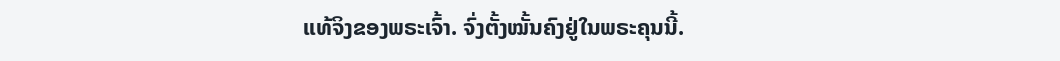ແທ້ຈິງຂອງພຣະເຈົ້າ. ຈົ່ງຕັ້ງໝັ້ນຄົງຢູ່ໃນພຣະຄຸນນີ້.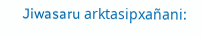Jiwasaru arktasipxañani: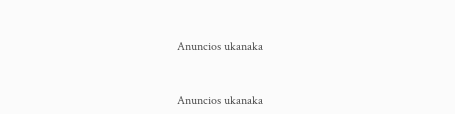Anuncios ukanaka


Anuncios ukanaka